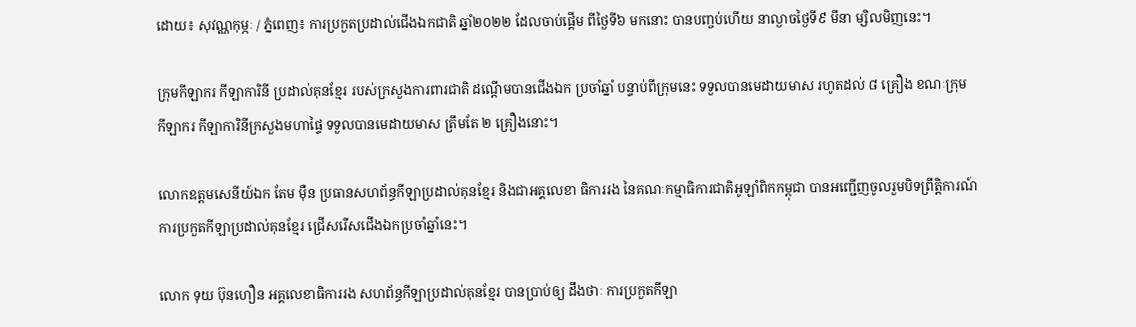ដោយ៖ សុវណ្ណកុម្ភៈ / ភ្នំពេញ៖ ការប្រកួតប្រដាល់ជើងឯកជាតិ ឆ្នាំ២០២២ ដែលចាប់ផ្ដើម ពីថ្ងៃទី៦ មកនោះ បានបញ្ចប់ហើយ នាល្ងាចថ្ងៃទី៩ មីនា ម្សិលមិញនេះ។

ក្រុមកីឡាករ កីឡាការិនី ប្រដាល់គុនខ្មែរ របស់ក្រសួងការពារជាតិ ដណ្តើមបានជើងឯក ប្រចាំឆ្នាំ បន្ទាប់ពីក្រុមនេះ ទទួលបានមេដាយមាស រហូតដល់ ៨ គ្រឿង ខណៈក្រុម កីឡាករ កីឡាការិនីក្រសួងមហាផ្ទៃ ទទួលបានមេដាយមាស ត្រឹមតែ ២ គ្រឿងនោះ។

លោកឧត្តមសេនីយ៍ឯក តែម ម៉ឺន ប្រធានសហព័ន្ធកីឡាប្រដាល់គុនខ្មែរ និងជាអគ្គលេខា ធិការរង នៃគណៈកម្មាធិការជាតិអូឡាំពិកកម្ពុជា បានអញ្ជើញចូលរួមបិទព្រឹត្តិការណ៍ ការប្រកួតកីឡាប្រដាល់គុនខ្មែរ ជ្រើសរើសជើងឯកប្រចាំឆ្នាំនេះ។

លោក ទុយ ប៊ុនហឿន អគ្គលេខាធិការរង សហព័ន្ធកីឡាប្រដាល់គុនខ្មែរ បានប្រាប់ឲ្យ ដឹងថាៈ ការប្រកួតកីឡា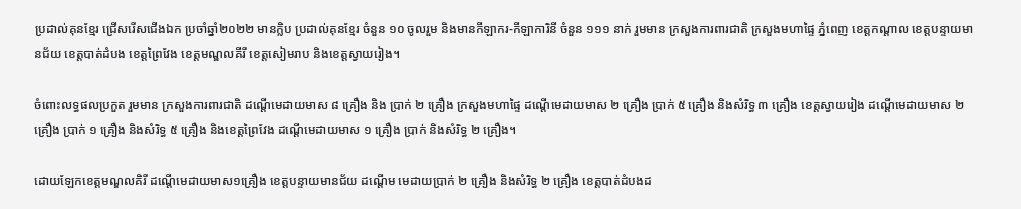ប្រដាល់គុនខ្មែរ ជ្រើសរើសជើងឯក ប្រចាំឆ្នាំ២០២២ មានក្លិប ប្រដាល់គុនខ្មែរ ចំនួន ១០ ចូលរួម និងមានកីឡាករ-កីឡាការិនី ចំនួន ១១១ នាក់ រួមមាន ក្រសួងការពារជាតិ ក្រសួងមហាផ្ទៃ ភ្នំពេញ ខេត្តកណ្តាល ខេត្តបន្ទាយមានជ័យ ខេត្តបាត់ដំបង ខេត្តព្រៃវែង ខេត្តមណ្ឌលគីរី ខេត្តសៀមរាប និងខេត្តស្វាយរៀង។

ចំពោះលទ្ធផលប្រកួត រួមមាន ក្រសួងការពារជាតិ ដណ្តើមេដាយមាស ៨ គ្រឿង និង ប្រាក់ ២ គ្រឿង ក្រសួងមហាផ្ទៃ ដណ្តើមេដាយមាស ២ គ្រឿង ប្រាក់ ៥ គ្រឿង និងសំរិទ្ធ ៣ គ្រឿង ខេត្តស្វាយរៀង ដណ្តើមេដាយមាស ២ គ្រឿង ប្រាក់ ១ គ្រឿង និងសំរិទ្ធ ៥ គ្រឿង និងខេត្តព្រៃវែង ដណ្តើមេដាយមាស ១ គ្រឿង ប្រាក់ និងសំរិទ្ធ ២ គ្រឿង។

ដោយឡែកខេត្តមណ្ឌលគិរី ដណ្តើមេដាយមាស១គ្រឿង ខេត្តបន្ទាយមានជ័យ ដណ្តើម មេដាយប្រាក់ ២ គ្រឿង និងសំរិទ្ធ ២ គ្រឿង ខេត្តបាត់ដំបងដ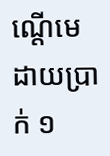ណ្តើមេដាយប្រាក់ ១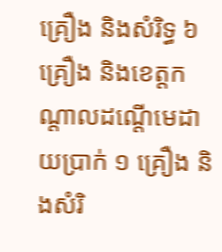គ្រឿង និងសំរិទ្ធ ៦ គ្រឿង និងខេត្តកណ្តាលដណ្តើមេដាយប្រាក់ ១ គ្រឿង និងសំរិ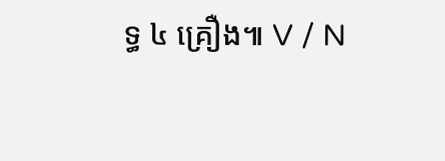ទ្ធ ៤ គ្រឿង៕ V / N